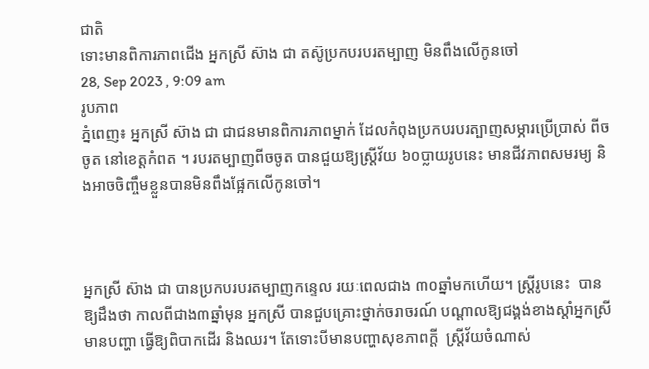ជាតិ
ទោះមានពិការភាពជើង អ្នកស្រី ស៊ាង ជា តស៊ូប្រកបរបរតម្បាញ មិនពឹងលើកូនចៅ
28, Sep 2023 , 9:09 am
រូបភាព
ភ្នំពេញ៖ អ្នកស្រី ស៊ាង ជា ជាជនមានពិការភាពម្នាក់ ដែលកំពុងប្រកបរបរត្បាញសម្ភារប្រើប្រាស់ ពីចចូត នៅខេត្តកំពត ។ របរតម្បាញពីចចូត បានជួយឱ្យស្រ្តីវ័យ ៦០ប្លាយរូបនេះ មានជីវភាពសមរម្យ និងអាចចិញ្ចឹមខ្លួនបានមិនពឹងផ្អែកលើកូនចៅ។



អ្នកស្រី ស៊ាង ជា បានប្រកបរបរតម្បាញកន្ទេល រយៈពេលជាង ៣០ឆ្នាំមកហើយ។ ស្រ្តីរូបនេះ  បានឱ្យដឹងថា កាលពីជាង៣ឆ្នាំមុន អ្នកស្រី បានជួបគ្រោះថ្នាក់ចរាចរណ៍ បណ្ដាលឱ្យជង្គង់ខាងស្តាំអ្នកស្រីមានបញ្ហា ធ្វើឱ្យពិបាកដើរ និងឈរ។ តែទោះបីមានបញ្ហាសុខភាពក្ដី  ស្រ្តីវ័យចំណាស់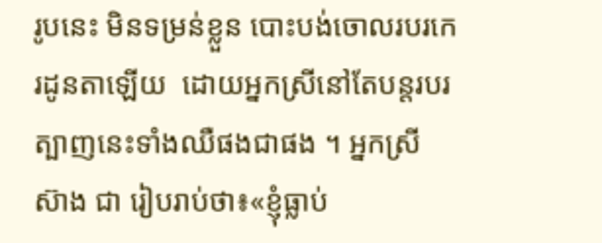រូបនេះ មិនទម្រន់ខ្លួន បោះបង់ចោលរបរកេរដូនតាឡើយ  ដោយអ្នកស្រីនៅតែបន្តរបរត្បាញនេះទាំងឈឺផងជាផង ។ អ្នកស្រី ស៊ាង ជា រៀបរាប់ថា៖«ខ្ញុំធ្លាប់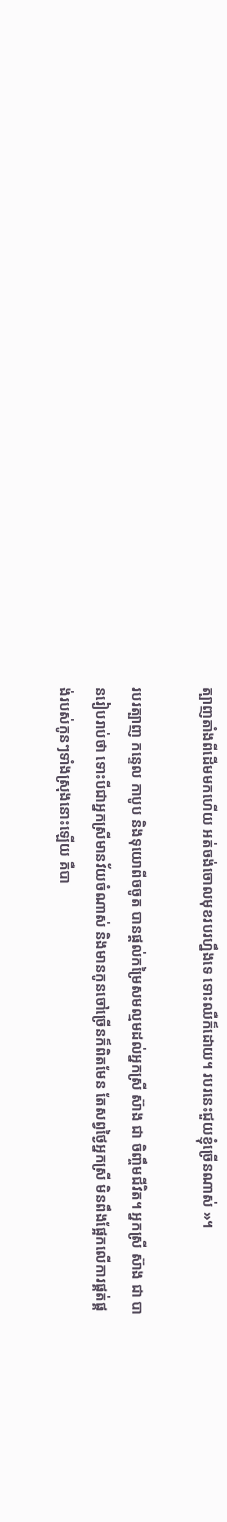ត្បាញតាំងពីដើមមកហើយ អត់ចង់ចោលមុខរបរហ្នឹងទេ ទោះឈឺក៏ដោយ។ របរនេះជួយខ្ញុំច្រើនណាស់ »។

របរត្បាញ កន្ទេល កាបូប និងទុយោពីចចូត បានផ្ដល់កម្រៃសមល្មមដល់អ្នកស្រី ស៊ាង ជា ចិញ្ចឹមជីវិត។ អ្នកស្រី ស៊ាង ជា បានរៀបរាប់ថា ទោះបីជាអ្នកស្រីមានវ័យចំណាស់ និងមានកូនចៅច្រើនក៏ពិតមែន តែសព្វថ្ងៃអ្នកស្រី មិនពឹងផ្អែកលើការផ្គត់ផ្គង់របស់កូនៗទាំងស្រុងនោះឡើយ គឺបា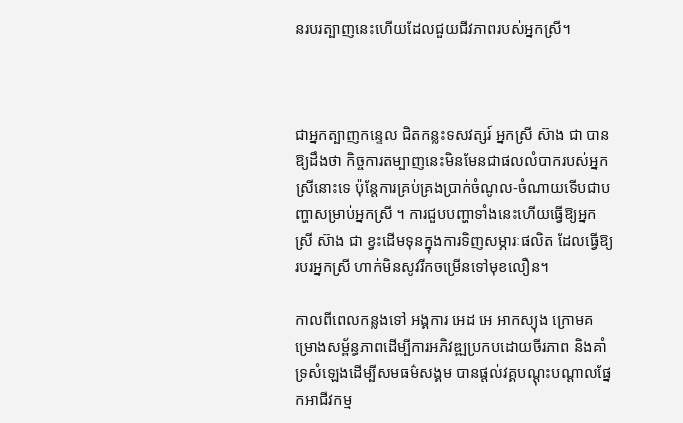នរបរត្បាញនេះហើយដែលជួយជីវភាពរបស់អ្នកស្រី។



ជាអ្នកត្បាញកន្ទេល ជិតកន្លះទសវត្សរ៍ អ្នកស្រី ស៊ាង ជា បានឱ្យដឹងថា កិច្ចការតម្បាញនេះមិនមែនជាផលលំបាករបស់អ្នកស្រីនោះទេ ប៉ុន្តែការគ្រប់គ្រងប្រាក់ចំណូល-ចំណាយទើបជាបញ្ហាសម្រាប់អ្នកស្រី ។ ការជួបបញ្ហាទាំងនេះហើយធ្វើឱ្យអ្នកស្រី ស៊ាង ជា ខ្វះដើមទុនក្នុងការទិញសម្ភារៈផលិត ដែលធ្វើឱ្យរបរអ្នកស្រី ហាក់មិនសូវរីកចម្រើនទៅមុខលឿន។

កាលពីពេលកន្លងទៅ អង្គការ អេដ អេ អាកស្យុង ក្រោមគម្រោងសម្ព័ន្ធភាពដើម្បីការអភិវឌ្ឍប្រកបដោយចីរភាព និងគាំទ្រសំឡេងដើម្បីសមធម៌សង្គម បានផ្ដល់វគ្គបណ្ដុះបណ្ដាលផ្នែកអាជីវកម្ម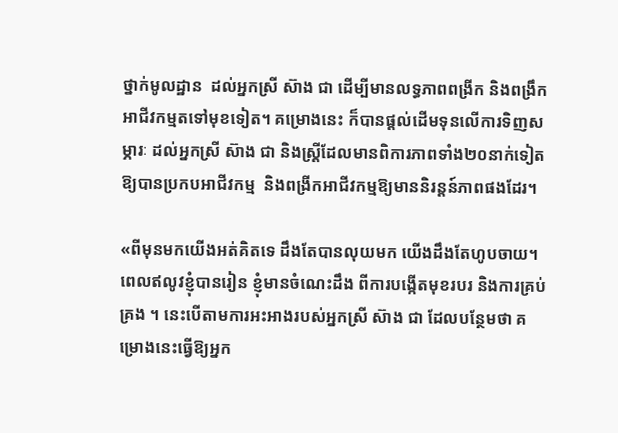ថ្នាក់មូលដ្ឋាន  ដល់អ្នកស្រី ស៊ាង ជា ដើម្បីមានលទ្ធភាពពង្រីក និងពង្រឹកអាជីវកម្មតទៅមុខទៀត។ គម្រោងនេះ ក៏បានផ្ដល់ដើមទុនលើការទិញសម្ភារៈ ដល់អ្នកស្រី ស៊ាង ជា និងស្រ្តីដែលមានពិការភាពទាំង២០នាក់ទៀត ឱ្យបានប្រកបអាជីវកម្ម  និងពង្រីកអាជីវកម្មឱ្យមាននិរន្តន៍ភាពផងដែរ។

«ពីមុនមកយើងអត់គិតទេ ដឹងតែបានលុយមក យើងដឹងតែហូបចាយ។ ពេលឥលូវខ្ញុំបានរៀន ខ្ញុំមានចំណេះដឹង ពីការបង្កើតមុខរបរ និងការគ្រប់គ្រង ។ នេះបើតាមការអះអាងរបស់អ្នកស្រី ស៊ាង ជា ដែលបន្ថែមថា គម្រោងនេះធ្វើឱ្យអ្នក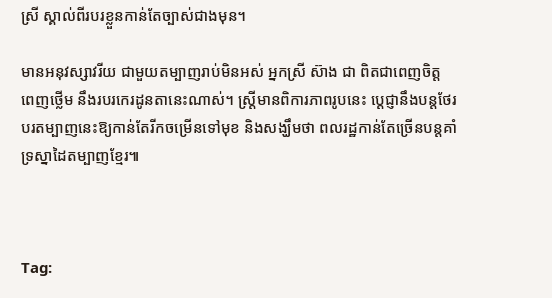ស្រី ស្គាល់ពីរបរខ្លួនកាន់តែច្បាស់ជាងមុន។

មានអនុវស្សាវរីយ ជាមួយតម្បាញរាប់មិនអស់ អ្នកស្រី ស៊ាង ជា ពិតជាពេញចិត្ត ពេញថ្លើម នឹងរបរកេរដូនតានេះណាស់។ ស្រ្តីមានពិការភាពរូបនេះ ប្ដេជ្ញានឹងបន្តថែរបរតម្បាញនេះឱ្យកាន់តែរីកចម្រើនទៅមុខ និងសង្ឃឹមថា ពលរដ្ឋកាន់តែច្រើនបន្តគាំទ្រស្នាដៃតម្បាញខ្មែរ៕



Tag: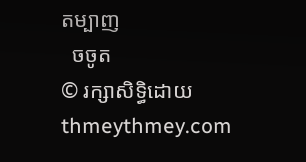តម្បាញ
  ចចូត
© រក្សាសិទ្ធិដោយ thmeythmey.com